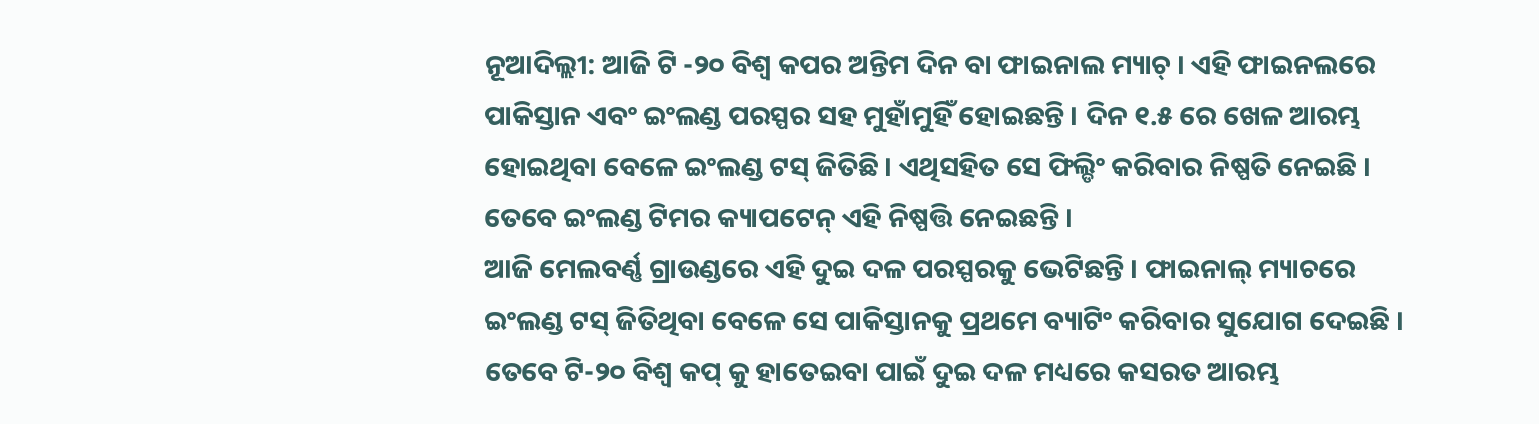ନୂଆଦିଲ୍ଲୀ: ଆଜି ଟି -୨୦ ବିଶ୍ୱ କପର ଅନ୍ତିମ ଦିନ ବା ଫାଇନାଲ ମ୍ୟାଚ୍ । ଏହି ଫାଇନଲରେ ପାକିସ୍ତାନ ଏବଂ ଇଂଲଣ୍ଡ ପରସ୍ପର ସହ ମୁହାଁମୁହିଁ ହୋଇଛନ୍ତି । ଦିନ ୧.୫ ରେ ଖେଳ ଆରମ୍ଭ ହୋଇଥିବା ବେଳେ ଇଂଲଣ୍ଡ ଟସ୍ ଜିତିଛି । ଏଥିସହିତ ସେ ଫିଲ୍ଡିଂ କରିବାର ନିଷ୍ପତି ନେଇଛି । ତେବେ ଇଂଲଣ୍ଡ ଟିମର କ୍ୟାପଟେନ୍ ଏହି ନିଷ୍ପତ୍ତି ନେଇଛନ୍ତି ।
ଆଜି ମେଲବର୍ଣ୍ଣ ଗ୍ରାଉଣ୍ଡରେ ଏହି ଦୁଇ ଦଳ ପରସ୍ପରକୁ ଭେଟିଛନ୍ତି । ଫାଇନାଲ୍ ମ୍ୟାଚରେ ଇଂଲଣ୍ଡ ଟସ୍ ଜିତିଥିବା ବେଳେ ସେ ପାକିସ୍ତାନକୁ ପ୍ରଥମେ ବ୍ୟାଟିଂ କରିବାର ସୁଯୋଗ ଦେଇଛି । ତେବେ ଟି-୨୦ ବିଶ୍ୱ କପ୍ କୁ ହାତେଇବା ପାଇଁ ଦୁଇ ଦଳ ମଧ୍ୟରେ କସରତ ଆରମ୍ଭ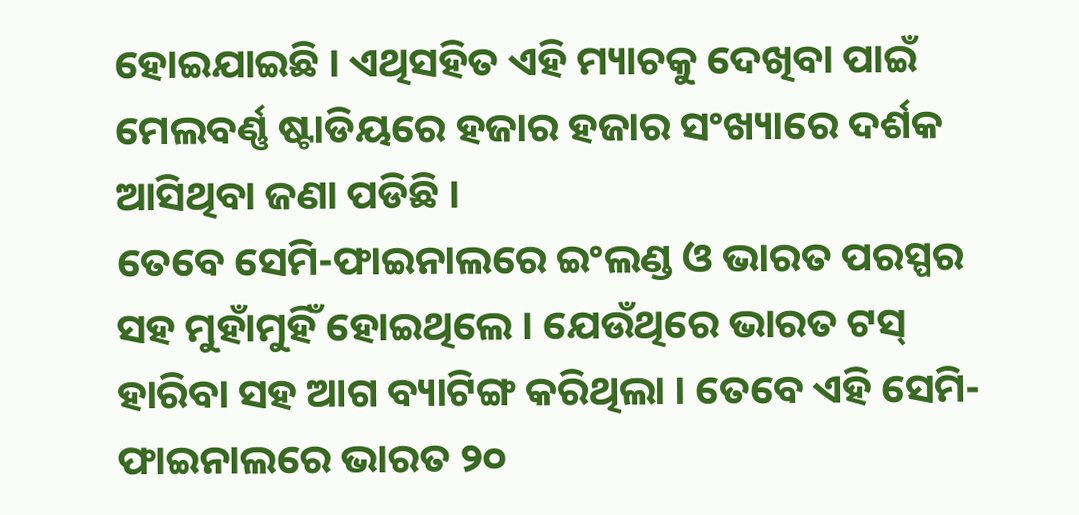ହୋଇଯାଇଛି । ଏଥିସହିତ ଏହି ମ୍ୟାଚକୁ ଦେଖିବା ପାଇଁ ମେଲବର୍ଣ୍ଣ ଷ୍ଟାଡିୟରେ ହଜାର ହଜାର ସଂଖ୍ୟାରେ ଦର୍ଶକ ଆସିଥିବା ଜଣା ପଡିଛି ।
ତେବେ ସେମି-ଫାଇନାଲରେ ଇଂଲଣ୍ଡ ଓ ଭାରତ ପରସ୍ପର ସହ ମୁହାଁମୁହିଁ ହୋଇଥିଲେ । ଯେଉଁଥିରେ ଭାରତ ଟସ୍ ହାରିବା ସହ ଆଗ ବ୍ୟାଟିଙ୍ଗ କରିଥିଲା । ତେବେ ଏହି ସେମି-ଫାଇନାଲରେ ଭାରତ ୨୦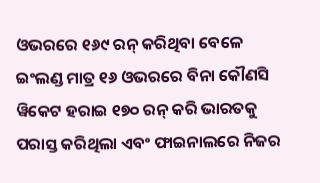ଓଭରରେ ୧୬୯ ରନ୍ କରିଥିବା ବେଳେ ଇଂଲଣ୍ଡ ମାତ୍ର ୧୬ ଓଭରରେ ବିନା କୌଣସି ୱିକେଟ ହରାଇ ୧୭୦ ରନ୍ କରି ଭାରତକୁ ପରାସ୍ତ କରିଥିଲା ଏବଂ ଫାଇନାଲରେ ନିଜର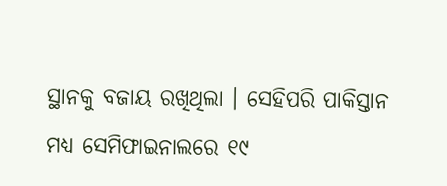ସ୍ଥାନକୁ ବଜାୟ ରଖିଥିଲା । ସେହିପରି ପାକିସ୍ତାନ ମଧ୍ୟ ସେମିଫାଇନାଲରେ ୧୯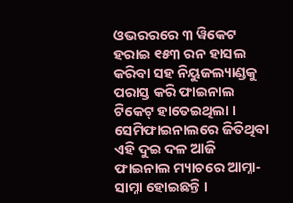ଓଭରରରେ ୩ ୱିକେଟ ହରାଇ ୧୫୩ ରନ ହାସଲ କରିବା ସହ ନିୟୁଜଲ୍ୟାଣ୍ଡକୁ ପରାସ୍ତ କରି ଫାଇନାଲ ଟିକେଟ୍ ହାତେଇଥିଲା । ସେମିଫାଇନାଲରେ ଜିତିଥିବା ଏହି ଦୁଇ ଦଳ ଆଜି ଫାଇନାଲ ମ୍ୟାଚରେ ଆମ୍ନା-ସାମ୍ନା ହୋଇଛନ୍ତି ।